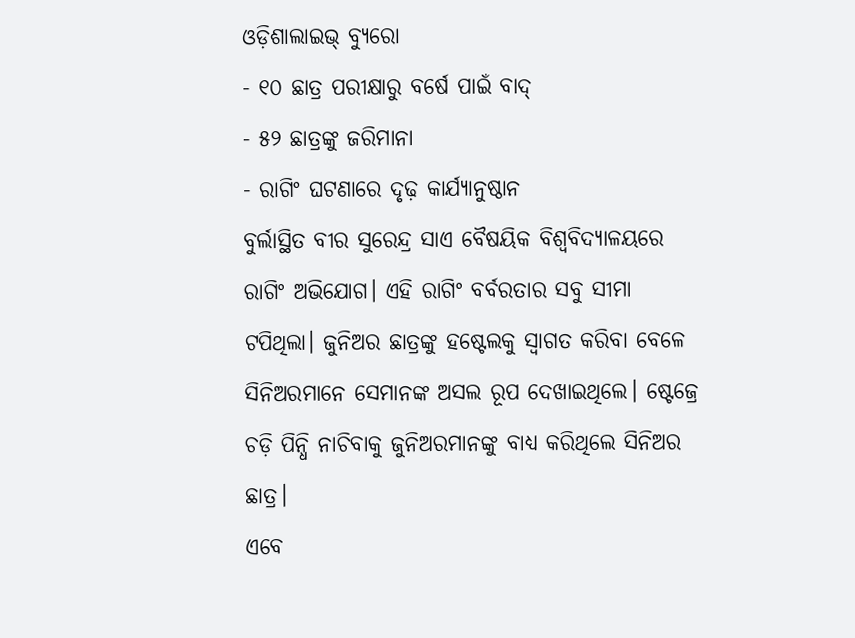ଓଡ଼ିଶାଲାଇଭ୍ ବ୍ୟୁରୋ
- ୧୦ ଛାତ୍ର ପରୀକ୍ଷାରୁ ବର୍ଷେ ପାଇଁ ବାଦ୍
- ୫୨ ଛାତ୍ରଙ୍କୁ ଜରିମାନା
- ରାଗିଂ ଘଟଣାରେ ଦୃଢ଼ କାର୍ଯ୍ୟାନୁଷ୍ଠାନ
ବୁର୍ଲାସ୍ଥିତ ବୀର ସୁରେନ୍ଦ୍ର ସାଏ ବୈଷୟିକ ବିଶ୍ୱବିଦ୍ୟାଳୟରେ ରାଗିଂ ଅଭିଯୋଗ। ଏହି ରାଗିଂ ବର୍ବରତାର ସବୁ ସୀମା ଟପିଥିଲା। ଜୁନିଅର ଛାତ୍ରଙ୍କୁ ହଷ୍ଟେଲକୁ ସ୍ୱାଗତ କରିବା ବେଳେ ସିନିଅରମାନେ ସେମାନଙ୍କ ଅସଲ ରୂପ ଦେଖାଇଥିଲେ। ଷ୍ଟେଜ୍ରେ ଚଡ଼ି ପିନ୍ଧି ନାଚିବାକୁ ଜୁନିଅରମାନଙ୍କୁ ବାଧ୍ୟ କରିଥିଲେ ସିନିଅର ଛାତ୍ର।
ଏବେ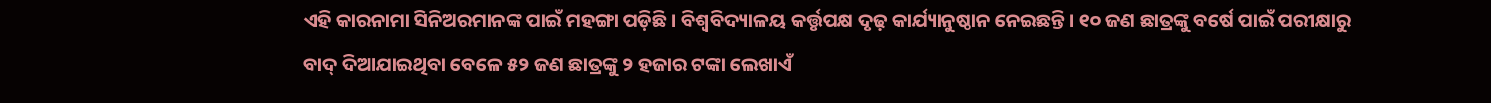ଏହି କାରନାମା ସିନିଅରମାନଙ୍କ ପାଇଁ ମହଙ୍ଗା ପଡ଼ିଛି। ବିଶ୍ୱବିଦ୍ୟାଳୟ କର୍ତ୍ତୃପକ୍ଷ ଦୃଢ଼ କାର୍ଯ୍ୟାନୁଷ୍ଠାନ ନେଇଛନ୍ତି। ୧୦ ଜଣ ଛାତ୍ରଙ୍କୁ ବର୍ଷେ ପାଇଁ ପରୀକ୍ଷାରୁ ବାଦ୍ ଦିଆଯାଇଥିବା ବେଳେ ୫୨ ଜଣ ଛାତ୍ରଙ୍କୁ ୨ ହଜାର ଟଙ୍କା ଲେଖାଏଁ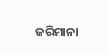ଜରିମାନା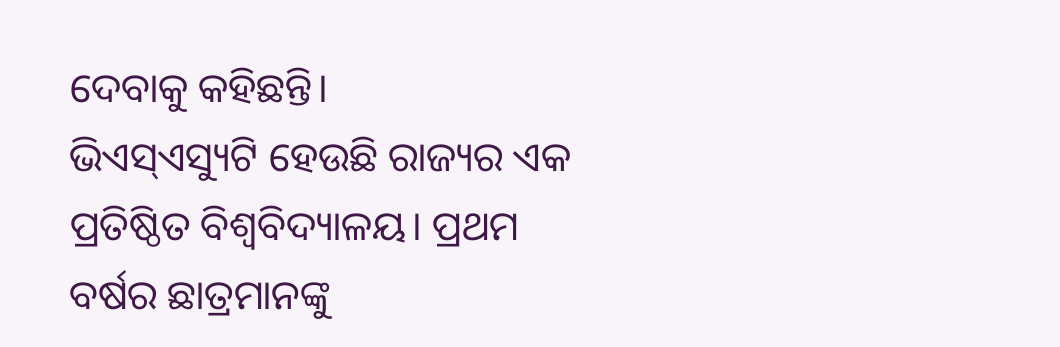ଦେବାକୁ କହିଛନ୍ତି।
ଭିଏସ୍ଏସ୍ୟୁଟି ହେଉଛି ରାଜ୍ୟର ଏକ ପ୍ରତିଷ୍ଠିତ ବିଶ୍ୱବିଦ୍ୟାଳୟ। ପ୍ରଥମ ବର୍ଷର ଛାତ୍ରମାନଙ୍କୁ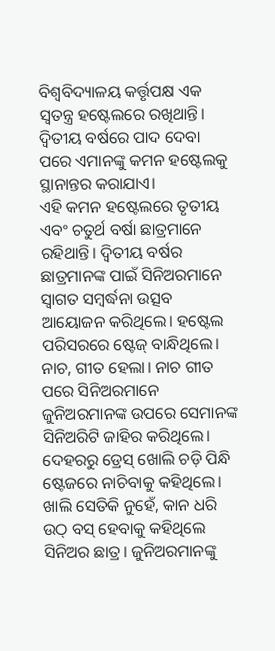ବିଶ୍ୱବିଦ୍ୟାଳୟ କର୍ତ୍ତୃପକ୍ଷ ଏକ ସ୍ୱତନ୍ତ୍ର ହଷ୍ଟେଲରେ ରଖିଥାନ୍ତି। ଦ୍ୱିତୀୟ ବର୍ଷରେ ପାଦ ଦେବା ପରେ ଏମାନଙ୍କୁ କମନ ହଷ୍ଟେଲକୁ ସ୍ଥାନାନ୍ତର କରାଯାଏ।
ଏହି କମନ ହଷ୍ଟେଲରେ ତୃତୀୟ ଏବଂ ଚତୁର୍ଥ ବର୍ଷା ଛାତ୍ରମାନେ ରହିଥାନ୍ତି। ଦ୍ୱିତୀୟ ବର୍ଷର ଛାତ୍ରମାନଙ୍କ ପାଇଁ ସିନିଅରମାନେ ସ୍ୱାଗତ ସମ୍ବର୍ଦ୍ଧନା ଉତ୍ସବ ଆୟୋଜନ କରିଥିଲେ। ହଷ୍ଟେଲ ପରିସରରେ ଷ୍ଟେଜ୍ ବାନ୍ଧିଥିଲେ। ନାଚ, ଗୀତ ହେଲା। ନାଚ ଗୀତ ପରେ ସିନିଅରମାନେ ଜୁନିଅରମାନଙ୍କ ଉପରେ ସେମାନଙ୍କ ସିନିଅରିଟି ଜାହିର କରିଥିଲେ।
ଦେହରରୁ ଡ୍ରେସ୍ ଖୋଲି ଚଡ଼ି ପିନ୍ଧି ଷ୍ଟେଜରେ ନାଚିବାକୁ କହିଥିଲେ। ଖାଲି ସେତିକି ନୁହେଁ, କାନ ଧରି ଉଠ୍ ବସ୍ ହେବାକୁ କହିଥିଲେ ସିନିଅର ଛାତ୍ର। ଜୁନିଅରମାନଙ୍କୁ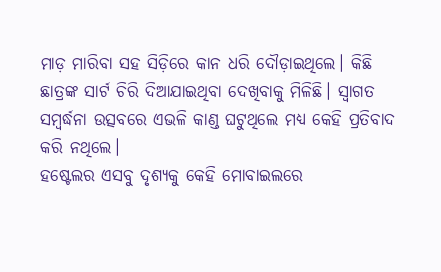ମାଡ଼ ମାରିବା ସହ ସିଡ଼ିରେ କାନ ଧରି ଦୌଡ଼ାଇଥିଲେ। କିଛି ଛାତ୍ରଙ୍କ ସାର୍ଟ ଚିରି ଦିଆଯାଇଥିବା ଦେଖିବାକୁ ମିଳିଛି। ସ୍ୱାଗତ ସମ୍ବର୍ଦ୍ଧନା ଉତ୍ସବରେ ଏଭଳି କାଣ୍ଡ ଘଟୁଥିଲେ ମଧ୍ୟ କେହି ପ୍ରତିବାଦ କରି ନଥିଲେ।
ହଷ୍ଟେଲର ଏସବୁ ଦୃଶ୍ୟକୁ କେହି ମୋବାଇଲରେ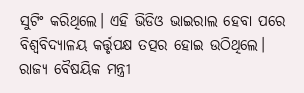ସୁଟିଂ କରିଥିଲେ। ଏହି ଭିଡିଓ ଭାଇରାଲ ହେବା ପରେ ବିଶ୍ୱବିଦ୍ୟାଳୟ କର୍ତ୍ତୃପକ୍ଷ ତତ୍ପର ହୋଇ ଉଠିଥିଲେ। ରାଜ୍ୟ ବୈଷୟିକ ମନ୍ତ୍ରୀ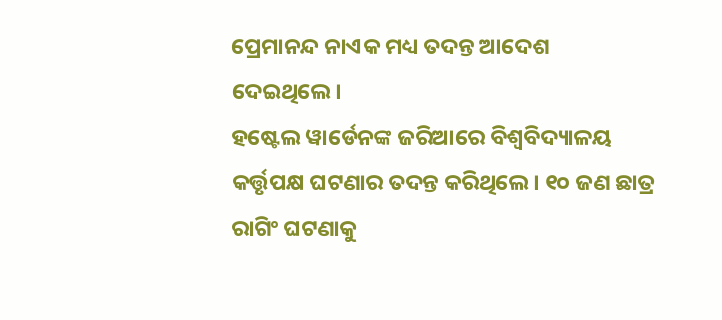ପ୍ରେମାନନ୍ଦ ନାଏକ ମଧ୍ୟ ତଦନ୍ତ ଆଦେଶ ଦେଇଥିଲେ।
ହଷ୍ଟେଲ ୱାର୍ଡେନଙ୍କ ଜରିଆରେ ବିଶ୍ୱବିଦ୍ୟାଳୟ କର୍ତ୍ତୃପକ୍ଷ ଘଟଣାର ତଦନ୍ତ କରିଥିଲେ। ୧୦ ଜଣ ଛାତ୍ର ରାଗିଂ ଘଟଣାକୁ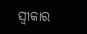ସ୍ୱୀକାର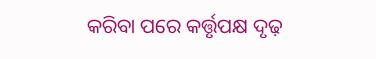କରିବା ପରେ କର୍ତ୍ତୃପକ୍ଷ ଦୃଢ଼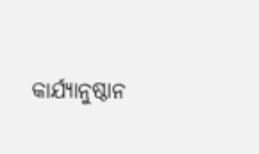କାର୍ଯ୍ୟାନୁଷ୍ଠାନ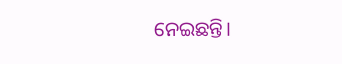ନେଇଛନ୍ତି।